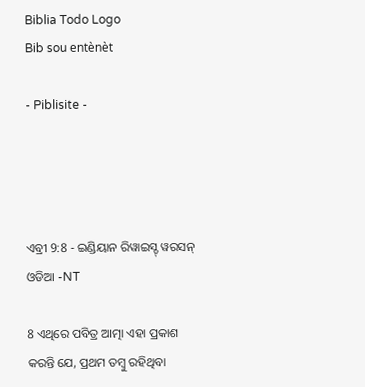Biblia Todo Logo
Bib sou entènèt

- Piblisite -




ଏବ୍ରୀ 9:8 - ଇଣ୍ଡିୟାନ ରିୱାଇସ୍ଡ୍ ୱରସନ୍ ଓଡିଆ -NT

8 ଏଥିରେ ପବିତ୍ର ଆତ୍ମା ଏହା ପ୍ରକାଶ କରନ୍ତି ଯେ, ପ୍ରଥମ ତମ୍ବୁ ରହିଥିବା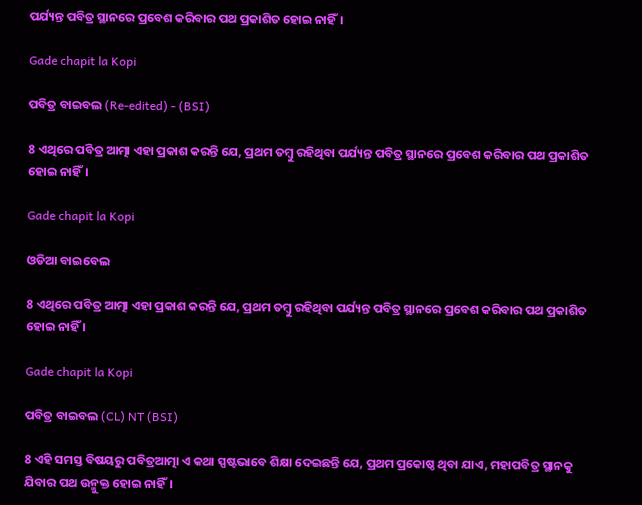ପର୍ଯ୍ୟନ୍ତ ପବିତ୍ର ସ୍ଥାନରେ ପ୍ରବେଶ କରିବାର ପଥ ପ୍ରକାଶିତ ହୋଇ ନାହିଁ।

Gade chapit la Kopi

ପବିତ୍ର ବାଇବଲ (Re-edited) - (BSI)

8 ଏଥିରେ ପବିତ୍ର ଆତ୍ମା ଏହା ପ୍ରକାଶ କରନ୍ତି ଯେ, ପ୍ରଥମ ତମ୍ଵୁ ରହିଥିବା ପର୍ଯ୍ୟନ୍ତ ପବିତ୍ର ସ୍ଥାନରେ ପ୍ରବେଶ କରିବାର ପଥ ପ୍ରକାଶିତ ହୋଇ ନାହିଁ।

Gade chapit la Kopi

ଓଡିଆ ବାଇବେଲ

8 ଏଥିରେ ପବିତ୍ର ଆତ୍ମା ଏହା ପ୍ରକାଶ କରନ୍ତି ଯେ, ପ୍ରଥମ ତମ୍ବୁ ରହିଥିବା ପର୍ଯ୍ୟନ୍ତ ପବିତ୍ର ସ୍ଥାନରେ ପ୍ରବେଶ କରିବାର ପଥ ପ୍ରକାଶିତ ହୋଇ ନାହିଁ ।

Gade chapit la Kopi

ପବିତ୍ର ବାଇବଲ (CL) NT (BSI)

8 ଏହି ସମସ୍ତ ବିଷୟରୁ ପବିତ୍ରଆତ୍ମା ଏ କଥା ସ୍ପଷ୍ଟଭାବେ ଶିକ୍ଷା ଦେଇଛନ୍ତି ଯେ, ପ୍ରଥମ ପ୍ରକୋଷ୍ଠ ଥିବା ଯାଏ, ମହାପବିତ୍ର ସ୍ଥାନକୁ ଯିବାର ପଥ ଉନ୍ମୁକ୍ତ ହୋଇ ନାହିଁ।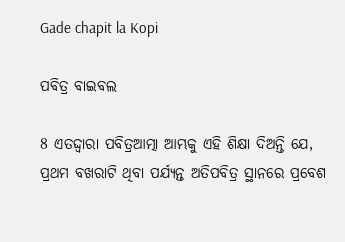Gade chapit la Kopi

ପବିତ୍ର ବାଇବଲ

8 ଏତଦ୍ଦ୍ୱାରା ପବିତ୍ରଆତ୍ମା ଆମ୍ଭକୁ ଏହି ଶିକ୍ଷା ଦିଅନ୍ତି ଯେ, ପ୍ରଥମ ବଖରାଟି ଥିବା ପର୍ଯ୍ୟନ୍ତ ଅତିପବିତ୍ର ସ୍ଥାନରେ ପ୍ରବେଶ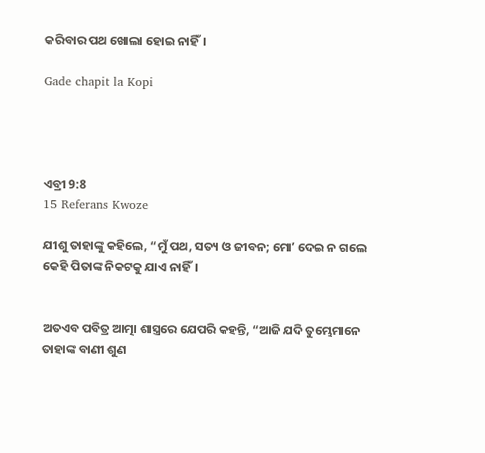କରିବାର ପଥ ଖୋଲା ହୋଇ ନାହିଁ।

Gade chapit la Kopi




ଏବ୍ରୀ 9:8
15 Referans Kwoze

ଯୀଶୁ ତାହାଙ୍କୁ କହିଲେ, “ମୁଁ ପଥ, ସତ୍ୟ ଓ ଜୀବନ; ମୋʼ ଦେଇ ନ ଗଲେ କେହି ପିତାଙ୍କ ନିକଟକୁ ଯାଏ ନାହିଁ।


ଅତଏବ ପବିତ୍ର ଆତ୍ମା ଶାସ୍ତ୍ରରେ ଯେପରି କହନ୍ତି, “ଆଜି ଯଦି ତୁମ୍ଭେମାନେ ତାହାଙ୍କ ବାଣୀ ଶୁଣ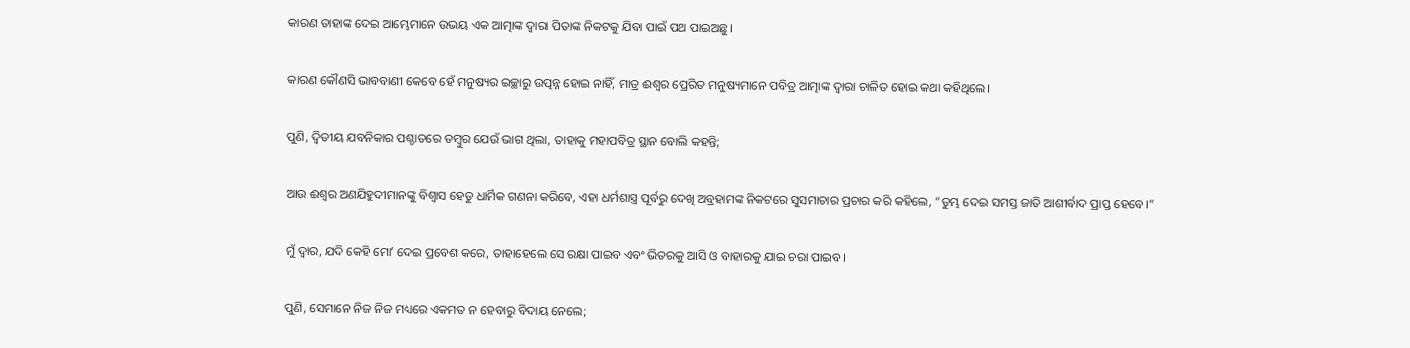କାରଣ ତାହାଙ୍କ ଦେଇ ଆମ୍ଭେମାନେ ଉଭୟ ଏକ ଆତ୍ମାଙ୍କ ଦ୍ୱାରା ପିତାଙ୍କ ନିକଟକୁ ଯିବା ପାଇଁ ପଥ ପାଇଅଛୁ।


କାରଣ କୌଣସି ଭାବବାଣୀ କେବେ ହେଁ ମନୁଷ୍ୟର ଇଚ୍ଛାରୁ ଉତ୍ପନ୍ନ ହୋଇ ନାହିଁ, ମାତ୍ର ଈଶ୍ବର ପ୍ରେରିତ ମନୁଷ୍ୟମାନେ ପବିତ୍ର ଆତ୍ମାଙ୍କ ଦ୍ୱାରା ଚାଳିତ ହୋଇ କଥା କହିଥିଲେ।


ପୁଣି, ଦ୍ୱିତୀୟ ଯବନିକାର ପଶ୍ଚାତରେ ତମ୍ବୁର ଯେଉଁ ଭାଗ ଥିଲା, ତାହାକୁ ମହାପବିତ୍ର ସ୍ଥାନ ବୋଲି କହନ୍ତି;


ଆଉ ଈଶ୍ବର ଅଣଯିହୁଦୀମାନଙ୍କୁ ବିଶ୍ୱାସ ହେତୁ ଧାର୍ମିକ ଗଣନା କରିବେ, ଏହା ଧର୍ମଶାସ୍ତ୍ର ପୂର୍ବରୁ ଦେଖି ଅବ୍ରହାମଙ୍କ ନିକଟରେ ସୁସମାଚାର ପ୍ରଚାର କରି କହିଲେ, “ତୁମ୍ଭ ଦେଇ ସମସ୍ତ ଜାତି ଆଶୀର୍ବାଦ ପ୍ରାପ୍ତ ହେବେ।”


ମୁଁ ଦ୍ୱାର, ଯଦି କେହି ମୋʼ ଦେଇ ପ୍ରବେଶ କରେ, ତାହାହେଲେ ସେ ରକ୍ଷା ପାଇବ ଏବଂ ଭିତରକୁ ଆସି ଓ ବାହାରକୁ ଯାଇ ଚରା ପାଇବ।


ପୁଣି, ସେମାନେ ନିଜ ନିଜ ମଧ୍ୟରେ ଏକମତ ନ ହେବାରୁ ବିଦାୟ ନେଲେ;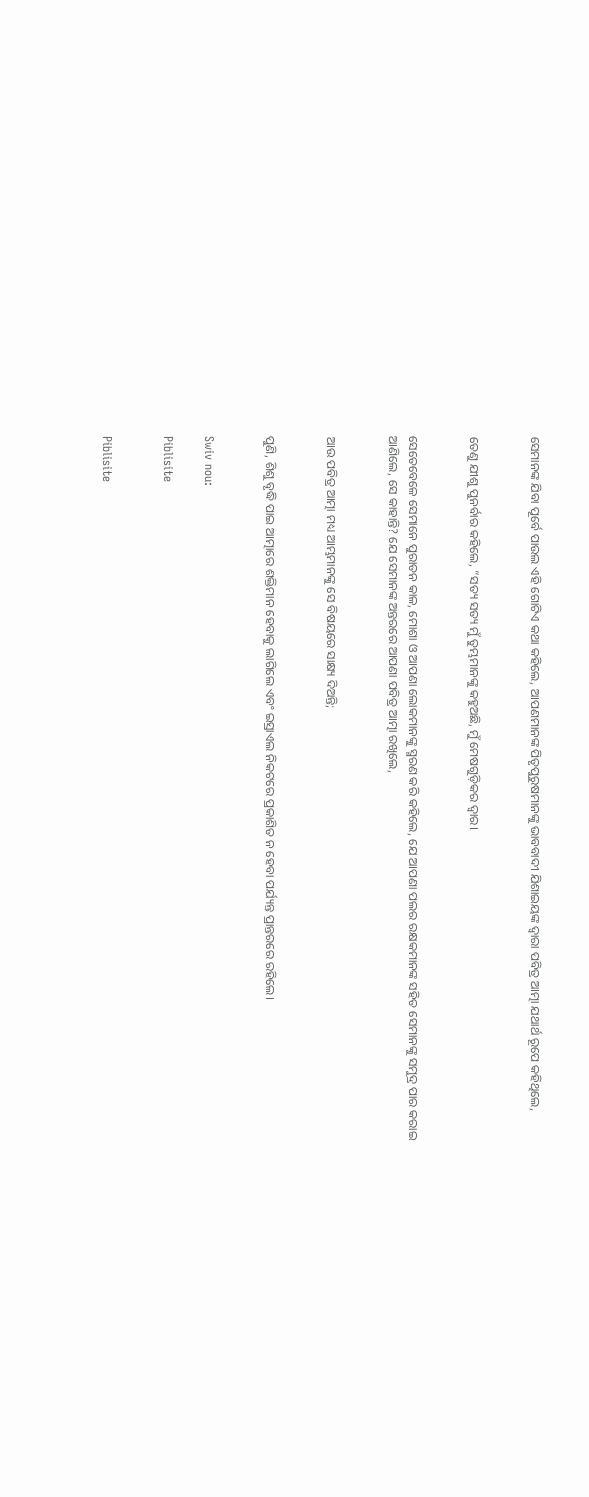ସେମାନଙ୍କ ଯିବା ପୂର୍ବେ ପାଉଲ ଏହି ଗୋଟିଏ କଥା କହିଲେ, ଆପଣମାନଙ୍କ ପିତୃପୁରୁଷମାନଙ୍କୁ ଭାବବାଦୀ ଯିଶାଇୟଙ୍କ ଦ୍ୱାରା ପବିତ୍ର ଆତ୍ମା ଯଥାର୍ଥ ରୂପେ କହିଥିଲେ,


ତେଣୁ ଯୀଶୁ ପୁନର୍ବାର କହିଲେ, “ସତ୍ୟ ସତ୍ୟ ମୁଁ ତୁମ୍ଭମାନଙ୍କୁ କହୁଅଛି, ମୁଁ ମେଷଗୁଡ଼ିକର ଦ୍ୱାର।


ସେତେବେଳେ ସେମାନେ ପୁରାତନ କାଳ, ମୋଶା ଓ ଆପଣା ଲୋକମାନଙ୍କୁ ସ୍ମରଣ କରି କହିଲେ, ଯେ ଆପଣା ପଲର ରକ୍ଷକମାନଙ୍କ ସହିତ ସେମାନଙ୍କୁ ସମୁଦ୍ର ପାର କରାଇ ଆଣିଲେ, ସେ କାହାନ୍ତି? ଯେ ସେମାନଙ୍କ ଅନ୍ତରରେ ଆପଣା ପବିତ୍ର ଆତ୍ମା ରଖିଲେ,


ଆଉ ପବିତ୍ର ଆତ୍ମା ମଧ୍ୟ ଆମ୍ଭମାନଙ୍କୁ ସେ ବିଷୟରେ ସାକ୍ଷ୍ୟ ଦିଅନ୍ତି;


ପୁଣି, ଶିଶୁ ବୃଦ୍ଧି ପାଇ ଆତ୍ମାରେ ଶକ୍ତିମାନ ହେବାକୁ ଲାଗିଲେ ଏବଂ ଇସ୍ରାଏଲ ନିକଟରେ ପ୍ରକାଶିତ ନ ହେବା ପର୍ଯ୍ୟନ୍ତ ପ୍ରାନ୍ତରରେ ରହିଲେ।


Swiv nou:

Piblisite


Piblisite